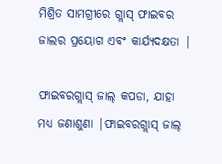ମିଶ୍ରିତ ସାମଗ୍ରୀରେ ଗ୍ଲାସ୍ ଫାଇବର ଜାଲର ପ୍ରୟୋଗ ଏବଂ କାର୍ଯ୍ୟଦକ୍ଷତା |

ଫାଇବରଗ୍ଲାସ୍ ଜାଲ୍ କପଡା, ଯାହା ମଧ୍ୟ ଜଣାଶୁଣା |ଫାଇବରଗ୍ଲାସ୍ ଜାଲ୍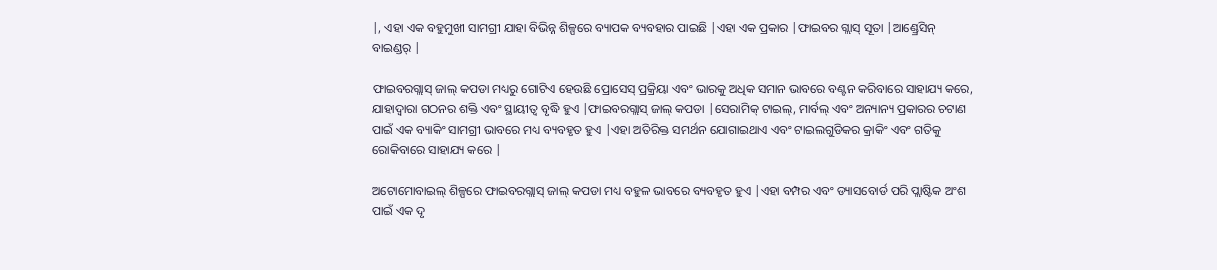|, ଏହା ଏକ ବହୁମୁଖୀ ସାମଗ୍ରୀ ଯାହା ବିଭିନ୍ନ ଶିଳ୍ପରେ ବ୍ୟାପକ ବ୍ୟବହାର ପାଇଛି |ଏହା ଏକ ପ୍ରକାର |ଫାଇବର ଗ୍ଲାସ୍ ସୂତା |ଆଣ୍ଡ୍ରେସିନ୍ ବାଇଣ୍ଡର୍ |

ଫାଇବରଗ୍ଲାସ୍ ଜାଲ୍ କପଡା ମଧ୍ୟରୁ ଗୋଟିଏ ହେଉଛି ପ୍ରୋସେସ୍ ପ୍ରକ୍ରିୟା ଏବଂ ଭାରକୁ ଅଧିକ ସମାନ ଭାବରେ ବଣ୍ଟନ କରିବାରେ ସାହାଯ୍ୟ କରେ, ଯାହାଦ୍ୱାରା ଗଠନର ଶକ୍ତି ଏବଂ ସ୍ଥାୟୀତ୍ୱ ବୃଦ୍ଧି ହୁଏ |ଫାଇବରଗ୍ଲାସ୍ ଜାଲ୍ କପଡା |ସେରାମିକ୍ ଟାଇଲ୍, ମାର୍ବଲ୍ ଏବଂ ଅନ୍ୟାନ୍ୟ ପ୍ରକାରର ଚଟାଣ ପାଇଁ ଏକ ବ୍ୟାକିଂ ସାମଗ୍ରୀ ଭାବରେ ମଧ୍ୟ ବ୍ୟବହୃତ ହୁଏ |ଏହା ଅତିରିକ୍ତ ସମର୍ଥନ ଯୋଗାଇଥାଏ ଏବଂ ଟାଇଲଗୁଡିକର କ୍ରାକିଂ ଏବଂ ଗତିକୁ ରୋକିବାରେ ସାହାଯ୍ୟ କରେ |

ଅଟୋମୋବାଇଲ୍ ଶିଳ୍ପରେ ଫାଇବରଗ୍ଲାସ୍ ଜାଲ୍ କପଡା ମଧ୍ୟ ବହୁଳ ଭାବରେ ବ୍ୟବହୃତ ହୁଏ |ଏହା ବମ୍ପର ଏବଂ ଡ୍ୟାସବୋର୍ଡ ପରି ପ୍ଲାଷ୍ଟିକ ଅଂଶ ପାଇଁ ଏକ ଦୃ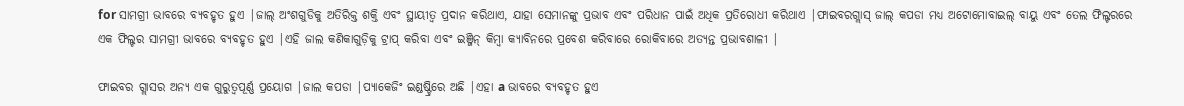for ସାମଗ୍ରୀ ଭାବରେ ବ୍ୟବହୃତ ହୁଏ |ଜାଲ୍ ଅଂଶଗୁଡିକୁ ଅତିରିକ୍ତ ଶକ୍ତି ଏବଂ ସ୍ଥାୟୀତ୍ୱ ପ୍ରଦାନ କରିଥାଏ, ଯାହା ସେମାନଙ୍କୁ ପ୍ରଭାବ ଏବଂ ପରିଧାନ ପାଇଁ ଅଧିକ ପ୍ରତିରୋଧୀ କରିଥାଏ |ଫାଇବରଗ୍ଲାସ୍ ଜାଲ୍ କପଡା ମଧ୍ୟ ଅଟୋମୋବାଇଲ୍ ବାୟୁ ଏବଂ ତେଲ ଫିଲ୍ଟରରେ ଏକ ଫିଲ୍ଟର ସାମଗ୍ରୀ ଭାବରେ ବ୍ୟବହୃତ ହୁଏ |ଏହି ଜାଲ କଣିକାଗୁଡ଼ିକୁ ଟ୍ରାପ୍ କରିବା ଏବଂ ଇଞ୍ଜିନ୍ କିମ୍ବା କ୍ୟାବିନରେ ପ୍ରବେଶ କରିବାରେ ରୋକିବାରେ ଅତ୍ୟନ୍ତ ପ୍ରଭାବଶାଳୀ |

ଫାଇବର ଗ୍ଲାସର ଅନ୍ୟ ଏକ ଗୁରୁତ୍ୱପୂର୍ଣ୍ଣ ପ୍ରୟୋଗ |ଜାଲ କପଡା |ପ୍ୟାକେଜିଂ ଇଣ୍ଡଷ୍ଟ୍ରିରେ ଅଛି |ଏହା a ଭାବରେ ବ୍ୟବହୃତ ହୁଏ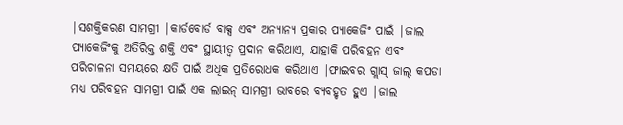|ସଶକ୍ତିକରଣ ସାମଗ୍ରୀ |କାର୍ଡବୋର୍ଡ ବାକ୍ସ ଏବଂ ଅନ୍ୟାନ୍ୟ ପ୍ରକାର ପ୍ୟାକେଜିଂ ପାଇଁ |ଜାଲ ପ୍ୟାକେଜିଂକୁ ଅତିରିକ୍ତ ଶକ୍ତି ଏବଂ ସ୍ଥାୟୀତ୍ୱ ପ୍ରଦାନ କରିଥାଏ, ଯାହାକି ପରିବହନ ଏବଂ ପରିଚାଳନା ସମୟରେ କ୍ଷତି ପାଇଁ ଅଧିକ ପ୍ରତିରୋଧକ କରିଥାଏ |ଫାଇବର ଗ୍ଲାସ୍ ଜାଲ୍ କପଡା ମଧ୍ୟ ପରିବହନ ସାମଗ୍ରୀ ପାଇଁ ଏକ ଲାଇନ୍ ସାମଗ୍ରୀ ଭାବରେ ବ୍ୟବହୃତ ହୁଏ |ଜାଲ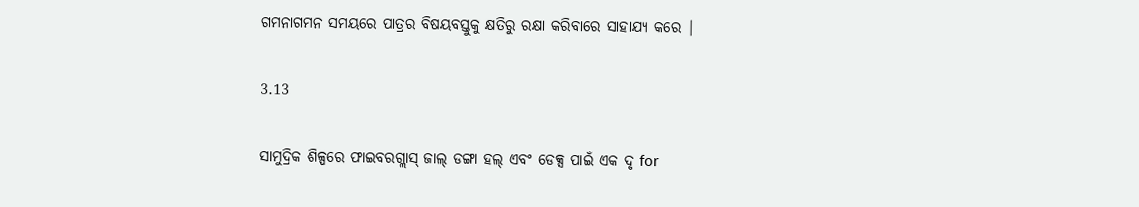ଗମନାଗମନ ସମୟରେ ପାତ୍ରର ବିଷୟବସ୍ତୁକୁ କ୍ଷତିରୁ ରକ୍ଷା କରିବାରେ ସାହାଯ୍ୟ କରେ |

3.13

ସାମୁଦ୍ରିକ ଶିଳ୍ପରେ ଫାଇବରଗ୍ଲାସ୍ ଜାଲ୍ ଡଙ୍ଗା ହଲ୍ ଏବଂ ଡେକ୍ସ ପାଇଁ ଏକ ଦୃ for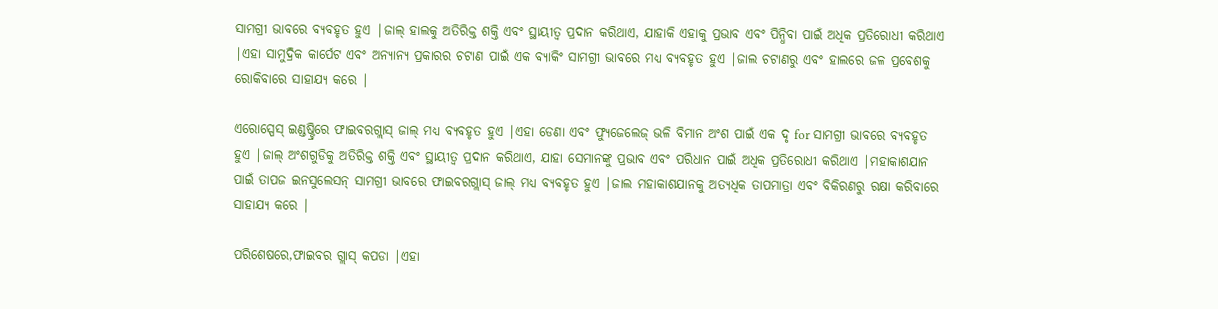ସାମଗ୍ରୀ ଭାବରେ ବ୍ୟବହୃତ ହୁଏ |ଜାଲ୍ ହାଲକୁ ଅତିରିକ୍ତ ଶକ୍ତି ଏବଂ ସ୍ଥାୟୀତ୍ୱ ପ୍ରଦାନ କରିଥାଏ, ଯାହାକି ଏହାକୁ ପ୍ରଭାବ ଏବଂ ପିନ୍ଧିବା ପାଇଁ ଅଧିକ ପ୍ରତିରୋଧୀ କରିଥାଏ |ଏହା ସାମୁଦ୍ରିକ କାର୍ପେଟ ଏବଂ ଅନ୍ୟାନ୍ୟ ପ୍ରକାରର ଚଟାଣ ପାଇଁ ଏକ ବ୍ୟାକିଂ ସାମଗ୍ରୀ ଭାବରେ ମଧ୍ୟ ବ୍ୟବହୃତ ହୁଏ |ଜାଲ ଚଟାଣରୁ ଏବଂ ହାଲରେ ଜଳ ପ୍ରବେଶକୁ ରୋକିବାରେ ସାହାଯ୍ୟ କରେ |

ଏରୋସ୍ପେସ୍ ଇଣ୍ଡଷ୍ଟ୍ରିରେ ଫାଇବରଗ୍ଲାସ୍ ଜାଲ୍ ମଧ୍ୟ ବ୍ୟବହୃତ ହୁଏ |ଏହା ଡେଣା ଏବଂ ଫ୍ୟୁଜେଲେଜ୍ ଭଳି ବିମାନ ଅଂଶ ପାଇଁ ଏକ ଦୃ for ସାମଗ୍ରୀ ଭାବରେ ବ୍ୟବହୃତ ହୁଏ |ଜାଲ୍ ଅଂଶଗୁଡିକୁ ଅତିରିକ୍ତ ଶକ୍ତି ଏବଂ ସ୍ଥାୟୀତ୍ୱ ପ୍ରଦାନ କରିଥାଏ, ଯାହା ସେମାନଙ୍କୁ ପ୍ରଭାବ ଏବଂ ପରିଧାନ ପାଇଁ ଅଧିକ ପ୍ରତିରୋଧୀ କରିଥାଏ |ମହାକାଶଯାନ ପାଇଁ ତାପଜ ଇନସୁଲେସନ୍ ସାମଗ୍ରୀ ଭାବରେ ଫାଇବରଗ୍ଲାସ୍ ଜାଲ୍ ମଧ୍ୟ ବ୍ୟବହୃତ ହୁଏ |ଜାଲ ମହାକାଶଯାନକୁ ଅତ୍ୟଧିକ ତାପମାତ୍ରା ଏବଂ ବିକିରଣରୁ ରକ୍ଷା କରିବାରେ ସାହାଯ୍ୟ କରେ |

ପରିଶେଷରେ,ଫାଇବର ଗ୍ଲାସ୍ କପଡା |ଏହା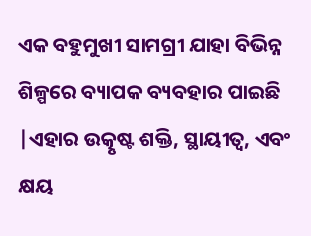ଏକ ବହୁମୁଖୀ ସାମଗ୍ରୀ ଯାହା ବିଭିନ୍ନ ଶିଳ୍ପରେ ବ୍ୟାପକ ବ୍ୟବହାର ପାଇଛି |ଏହାର ଉତ୍କୃଷ୍ଟ ଶକ୍ତି, ସ୍ଥାୟୀତ୍ୱ, ଏବଂ କ୍ଷୟ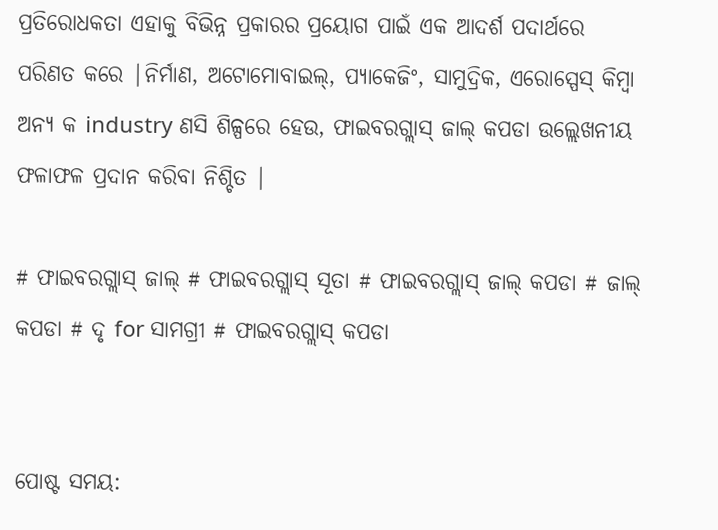ପ୍ରତିରୋଧକତା ଏହାକୁ ବିଭିନ୍ନ ପ୍ରକାରର ପ୍ରୟୋଗ ପାଇଁ ଏକ ଆଦର୍ଶ ପଦାର୍ଥରେ ପରିଣତ କରେ |ନିର୍ମାଣ, ଅଟୋମୋବାଇଲ୍, ପ୍ୟାକେଜିଂ, ସାମୁଦ୍ରିକ, ଏରୋସ୍ପେସ୍ କିମ୍ବା ଅନ୍ୟ କ industry ଣସି ଶିଳ୍ପରେ ହେଉ, ଫାଇବରଗ୍ଲାସ୍ ଜାଲ୍ କପଡା ଉଲ୍ଲେଖନୀୟ ଫଳାଫଳ ପ୍ରଦାନ କରିବା ନିଶ୍ଚିତ |

# ଫାଇବରଗ୍ଲାସ୍ ଜାଲ୍ # ଫାଇବରଗ୍ଲାସ୍ ସୂତା # ଫାଇବରଗ୍ଲାସ୍ ଜାଲ୍ କପଡା # ଜାଲ୍ କପଡା # ଦୃ for ସାମଗ୍ରୀ # ଫାଇବରଗ୍ଲାସ୍ କପଡା


ପୋଷ୍ଟ ସମୟ: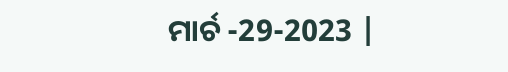ମାର୍ଚ -29-2023 |